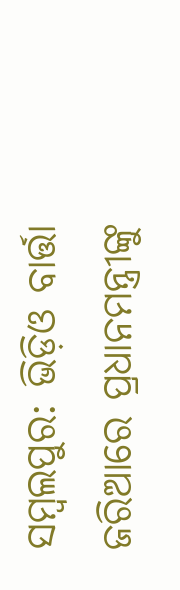ସମ୍ବଲପୁର: ଭିଡ଼ିଓ ବାର୍ତ୍ତା ଜରିଆରେ ପ୍ରଧାନମନ୍ତ୍ରୀଙ୍କୁ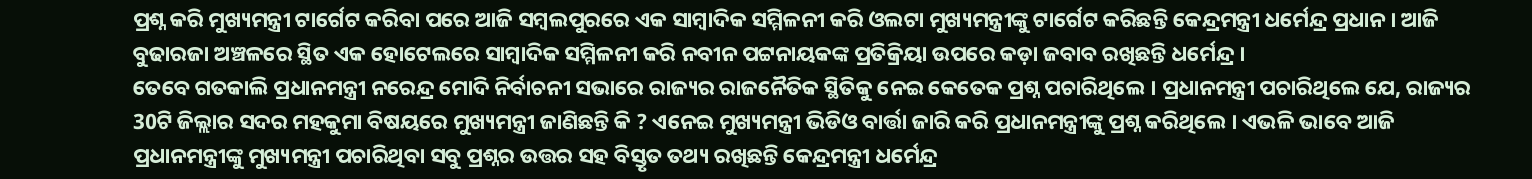ପ୍ରଶ୍ନ କରି ମୁଖ୍ୟମନ୍ତ୍ରୀ ଟାର୍ଗେଟ କରିବା ପରେ ଆଜି ସମ୍ବଲପୁରରେ ଏକ ସାମ୍ବାଦିକ ସମ୍ମିଳନୀ କରି ଓଲଟା ମୁଖ୍ୟମନ୍ତ୍ରୀଙ୍କୁ ଟାର୍ଗେଟ କରିଛନ୍ତି କେନ୍ଦ୍ରମନ୍ତ୍ରୀ ଧର୍ମେନ୍ଦ୍ର ପ୍ରଧାନ । ଆଜି ବୁଢାରଜା ଅଞ୍ଚଳରେ ସ୍ଥିତ ଏକ ହୋଟେଲରେ ସାମ୍ବାଦିକ ସମ୍ମିଳନୀ କରି ନବୀନ ପଟ୍ଟନାୟକଙ୍କ ପ୍ରତିକ୍ରିୟା ଉପରେ କଡ଼ା ଜବାବ ରଖିଛନ୍ତି ଧର୍ମେନ୍ଦ୍ର ।
ତେବେ ଗତକାଲି ପ୍ରଧାନମନ୍ତ୍ରୀ ନରେନ୍ଦ୍ର ମୋଦି ନିର୍ବାଚନୀ ସଭାରେ ରାଜ୍ୟର ରାଜନୈତିକ ସ୍ଥିତିକୁ ନେଇ କେତେକ ପ୍ରଶ୍ନ ପଚାରିଥିଲେ । ପ୍ରଧାନମନ୍ତ୍ରୀ ପଚାରିଥିଲେ ଯେ, ରାଜ୍ୟର 30ଟି ଜିଲ୍ଲାର ସଦର ମହକୁମା ବିଷୟରେ ମୁଖ୍ୟମନ୍ତ୍ରୀ ଜାଣିଛନ୍ତି କି ? ଏନେଇ ମୁଖ୍ୟମନ୍ତ୍ରୀ ଭିଡିଓ ବାର୍ତ୍ତା ଜାରି କରି ପ୍ରଧାନମନ୍ତ୍ରୀଙ୍କୁ ପ୍ରଶ୍ନ କରିଥିଲେ । ଏଭଳି ଭାବେ ଆଜି ପ୍ରଧାନମନ୍ତ୍ରୀଙ୍କୁ ମୁଖ୍ୟମନ୍ତ୍ରୀ ପଚାରିଥିବା ସବୁ ପ୍ରଶ୍ନର ଉତ୍ତର ସହ ବିସ୍ତୃତ ତଥ୍ୟ ରଖିଛନ୍ତି କେନ୍ଦ୍ରମନ୍ତ୍ରୀ ଧର୍ମେନ୍ଦ୍ର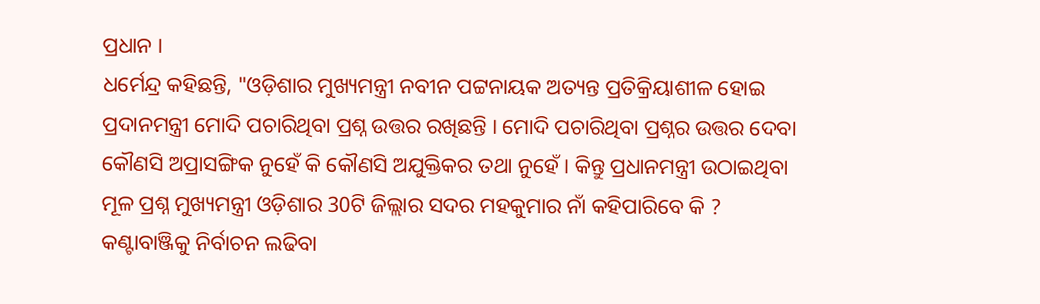ପ୍ରଧାନ ।
ଧର୍ମେନ୍ଦ୍ର କହିଛନ୍ତି, "ଓଡ଼ିଶାର ମୁଖ୍ୟମନ୍ତ୍ରୀ ନବୀନ ପଟ୍ଟନାୟକ ଅତ୍ୟନ୍ତ ପ୍ରତିକ୍ରିୟାଶୀଳ ହୋଇ ପ୍ରଦାନମନ୍ତ୍ରୀ ମୋଦି ପଚାରିଥିବା ପ୍ରଶ୍ନ ଉତ୍ତର ରଖିଛନ୍ତି । ମୋଦି ପଚାରିଥିବା ପ୍ରଶ୍ନର ଉତ୍ତର ଦେବା କୌଣସି ଅପ୍ରାସଙ୍ଗିକ ନୁହେଁ କି କୌଣସି ଅଯୁକ୍ତିକର ତଥା ନୁହେଁ । କିନ୍ତୁ ପ୍ରଧାନମନ୍ତ୍ରୀ ଉଠାଇଥିବା ମୂଳ ପ୍ରଶ୍ନ ମୁଖ୍ୟମନ୍ତ୍ରୀ ଓଡ଼ିଶାର 30ଟି ଜିଲ୍ଲାର ସଦର ମହକୁମାର ନାଁ କହିପାରିବେ କି ? କଣ୍ଟାବାଞ୍ଜିକୁ ନିର୍ବାଚନ ଲଢିବା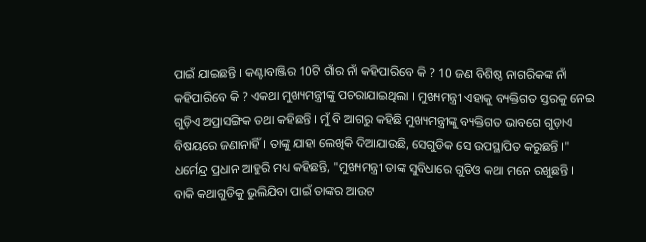ପାଇଁ ଯାଇଛନ୍ତି । କଣ୍ଟାବାଞ୍ଜିର 10ଟି ଗାଁର ନାଁ କହିପାରିବେ କି ? 10 ଜଣ ବିଶିଷ୍ଠ ନାଗରିକଙ୍କ ନାଁ କହିପାରିବେ କି ? ଏକଥା ମୁଖ୍ୟମନ୍ତ୍ରୀଙ୍କୁ ପଚରାଯାଇଥିଲା । ମୁଖ୍ୟମନ୍ତ୍ରୀ ଏହାକୁ ବ୍ୟକ୍ତିଗତ ସ୍ତରକୁ ନେଇ ଗୁଡ଼ିଏ ଅପ୍ରାସଙ୍ଗିକ ତଥା କହିଛନ୍ତି । ମୁଁ ବି ଆଗରୁ କହିଛି ମୁଖ୍ୟମନ୍ତ୍ରୀଙ୍କୁ ବ୍ୟକ୍ତିଗତ ଭାବଗେ ଗୁଡ଼ାଏ ବିଷୟରେ ଜଣାନାହିଁ । ତାଙ୍କୁ ଯାହା ଲେଖିକି ଦିଆଯାଉଛି, ସେଗୁଡିକ ସେ ଉପସ୍ଥାପିତ କରୁଛନ୍ତି ।"
ଧର୍ମେନ୍ଦ୍ର ପ୍ରଧାନ ଆହୁରି ମଧ୍ୟ କହିଛନ୍ତି, "ମୁଖ୍ୟମନ୍ତ୍ରୀ ତାଙ୍କ ସୁବିଧାରେ ଗୁଡିଓ କଥା ମନେ ରଖୁଛନ୍ତି । ବାକି କଥାଗୁଡିକୁ ଭୁଲିଯିବା ପାଇଁ ତାଙ୍କର ଆଉଟ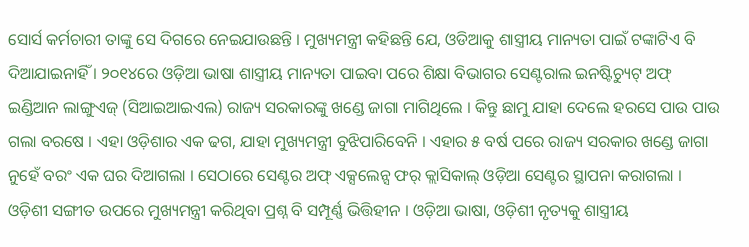ସୋର୍ସ କର୍ମଚାରୀ ତାଙ୍କୁ ସେ ଦିଗରେ ନେଇଯାଉଛନ୍ତି । ମୁଖ୍ୟମନ୍ତ୍ରୀ କହିଛନ୍ତି ଯେ, ଓଡିଆକୁ ଶାସ୍ତ୍ରୀୟ ମାନ୍ୟତା ପାଇଁ ଟଙ୍କାଟିଏ ବି ଦିଆଯାଇନାହିଁ । ୨୦୧୪ରେ ଓଡ଼ିଆ ଭାଷା ଶାସ୍ତ୍ରୀୟ ମାନ୍ୟତା ପାଇବା ପରେ ଶିକ୍ଷା ବିଭାଗର ସେଣ୍ଟରାଲ ଇନଷ୍ଟିଚ୍ୟୁଟ୍ ଅଫ୍ ଇଣ୍ଡିଆନ ଲାଙ୍ଗୁଏଜ୍ (ସିଆଇଆଇଏଲ) ରାଜ୍ୟ ସରକାରଙ୍କୁ ଖଣ୍ଡେ ଜାଗା ମାଗିଥିଲେ । କିନ୍ତୁ ଛାମୁ ଯାହା ଦେଲେ ହରସେ ପାଉ ପାଉ ଗଲା ବରଷେ । ଏହା ଓଡ଼ିଶାର ଏକ ଢଗ, ଯାହା ମୁଖ୍ୟମନ୍ତ୍ରୀ ବୁଝିପାରିବେନି । ଏହାର ୫ ବର୍ଷ ପରେ ରାଜ୍ୟ ସରକାର ଖଣ୍ଡେ ଜାଗା ନୁହେଁ ବରଂ ଏକ ଘର ଦିଆଗଲା । ସେଠାରେ ସେଣ୍ଟର ଅଫ୍ ଏକ୍ସଲେନ୍ସ ଫର୍ କ୍ଲାସିକାଲ୍ ଓଡ଼ିଆ ସେଣ୍ଟର ସ୍ଥାପନା କରାଗଲା । ଓଡ଼ିଶୀ ସଙ୍ଗୀତ ଉପରେ ମୁଖ୍ୟମନ୍ତ୍ରୀ କରିଥିବା ପ୍ରଶ୍ନ ବି ସମ୍ପୂର୍ଣ୍ଣ ଭିତ୍ତିହୀନ । ଓଡ଼ିଆ ଭାଷା, ଓଡ଼ିଶୀ ନୃତ୍ୟକୁ ଶାସ୍ତ୍ରୀୟ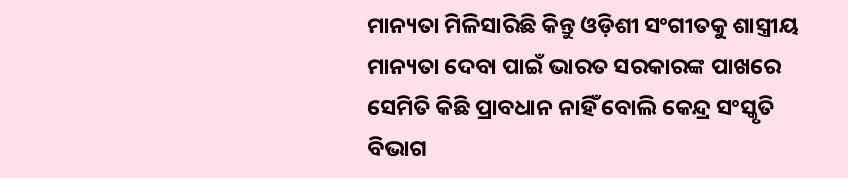ମାନ୍ୟତା ମିଳିସାରିଛି କିନ୍ତୁ ଓଡ଼ିଶୀ ସଂଗୀତକୁ ଶାସ୍ତ୍ରୀୟ ମାନ୍ୟତା ଦେବା ପାଇଁ ଭାରତ ସରକାରଙ୍କ ପାଖରେ ସେମିତି କିଛି ପ୍ରାବଧାନ ନାହିଁ ବୋଲି କେନ୍ଦ୍ର ସଂସ୍କୃତି ବିଭାଗ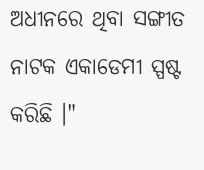ଅଧୀନରେ ଥିବା ସଙ୍ଗୀତ ନାଟକ ଏକାଡେମୀ ସ୍ପଷ୍ଟ କରିଛି ।"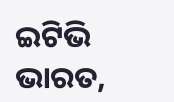ଇଟିଭି ଭାରତ,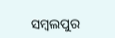ସମ୍ବଲପୁର